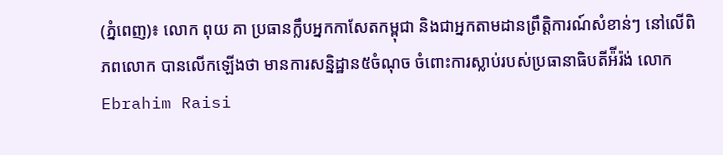(ភ្នំពេញ)៖ លោក ពុយ គា ប្រធានក្លឹបអ្នកកាសែតកម្ពុជា និងជាអ្នកតាមដានព្រឹត្តិការណ៍សំខាន់ៗ នៅលើពិភពលោក បានលើកឡើងថា មានការសន្និដ្ឋាន៥ចំណុច ចំពោះការស្លាប់របស់ប្រធានាធិបតីអ៉ីរ៉ង់ លោក Ebrahim Raisi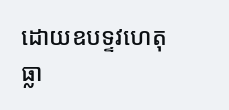ដោយឧបទ្ទវហេតុធ្លា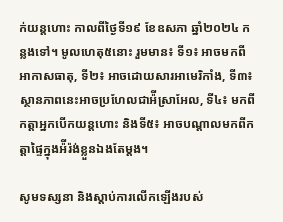ក់យន្តហោះ កាលពីថ្ងៃទី១៩ ខែឧសភា ឆ្នាំ២០២៤ កន្លងទៅ។ មូលហេតុ៥នោះ រួមមាន៖ ទី១៖ អាចមកពីអាកាសធាតុ, ទី២៖ អាចដោយសារអាមេរិកាំង, ទី៣៖ ស្ថានភាពនេះអាចប្រហែលជាអ៉ីស្រាអែល, ទី៤៖ មកពីកត្តាអ្នកបើកយន្តហោះ និងទី៥៖ អាចបណ្តាលមកពីកត្តាផ្ទៃក្នុងអ៉ីរ៉ង់ខ្លួនឯងតែម្តង។

សូមទស្សនា និងស្តាប់ការលើកឡើងរបស់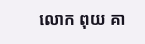លោក ពុយ គា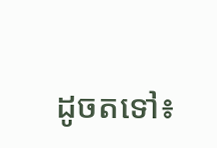ដូចតទៅ៖